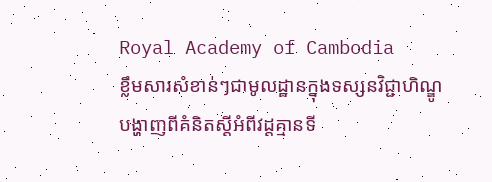Royal Academy of Cambodia
ខ្លឹមសារសំខាន់ៗជាមូលដ្ឋានក្នុងទស្សនវិជ្ជាហិណ្ឌូ បង្ហាញពីគំនិតស្តីអំពីវដ្តគ្មានទី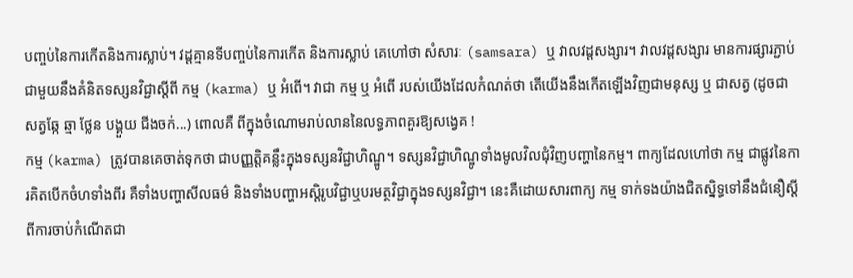បញ្ចប់នៃការកើតនិងការស្លាប់។ វដ្តគ្មានទីបញ្ចប់នៃការកើត និងការស្លាប់ គេហៅថា សំសារៈ (samsara) ឬ វាលវដ្តសង្សារ។ វាលវដ្តសង្សារ មានការផ្សារភ្ជាប់ជាមួយនឹងគំនិតទស្សនវិជ្ជាស្តីពី កម្ម (karma) ឬ អំពើ។ វាជា កម្ម ឬ អំពើ របស់យើងដែលកំណត់ថា តើយើងនឹងកើតឡើងវិញជាមនុស្ស ឬ ជាសត្វ (ដូចជាសត្វឆ្កែ ឆ្មា ថ្លែន បង្គួយ ជីងចក់...) ពោលគឺ ពីក្នុងចំណោមរាប់លាននៃលទ្ធភាពគួរឱ្យសង្វេគ !
កម្ម (karma) ត្រូវបានគេចាត់ទុកថា ជាបញ្ញត្តិគន្លឹះក្នុងទស្សនវិជ្ជាហិណ្ឌូ។ ទស្សនវិជ្ជាហិណ្ឌូទាំងមូលវិលជុំវិញបញ្ហានៃកម្ម។ ពាក្យដែលហៅថា កម្ម ជាផ្លូវនៃការគិតបើកចំហទាំងពីរ គឺទាំងបញ្ហាសីលធម៌ និងទាំងបញ្ហាអស្តិរូបវិជ្ជាឬបរមត្ថវិជ្ជាក្នុងទស្សនវិជ្ជា។ នេះគឺដោយសារពាក្យ កម្ម ទាក់ទងយ៉ាងជិតស្និទ្ធទៅនឹងជំនឿស្តីពីការចាប់កំណើតជា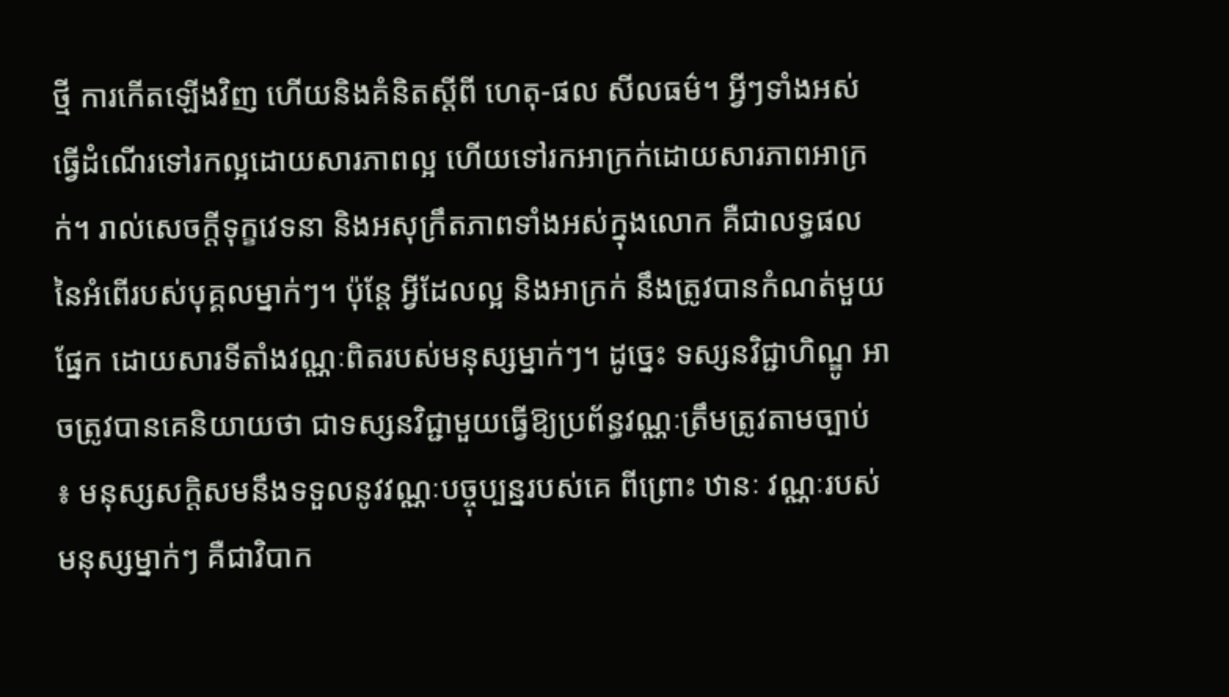ថ្មី ការកើតឡើងវិញ ហើយនិងគំនិតស្តីពី ហេតុ-ផល សីលធម៌។ អ្វីៗទាំងអស់ ធ្វើដំណើរទៅរកល្អដោយសារភាពល្អ ហើយទៅរកអាក្រក់ដោយសារភាពអាក្រក់។ រាល់សេចក្តីទុក្ខវេទនា និងអសុក្រឹតភាពទាំងអស់ក្នុងលោក គឺជាលទ្ធផលនៃអំពើរបស់បុគ្គលម្នាក់ៗ។ ប៉ុន្តែ អ្វីដែលល្អ និងអាក្រក់ នឹងត្រូវបានកំណត់មួយផ្នែក ដោយសារទីតាំងវណ្ណៈពិតរបស់មនុស្សម្នាក់ៗ។ ដូច្នេះ ទស្សនវិជ្ជាហិណ្ឌូ អាចត្រូវបានគេនិយាយថា ជាទស្សនវិជ្ជាមួយធ្វើឱ្យប្រព័ន្ធវណ្ណៈត្រឹមត្រូវតាមច្បាប់ ៖ មនុស្សសក្តិសមនឹងទទួលនូវវណ្ណៈបច្ចុប្បន្នរបស់គេ ពីព្រោះ ឋានៈ វណ្ណៈរបស់មនុស្សម្នាក់ៗ គឺជាវិបាក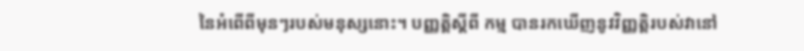នៃអំពើពីមុនៗរបស់មនុស្សនោះ។ បញ្ញត្តិស្តីពី កម្ម បានរកឃើញនូវវិញ្ញត្តិរបស់វានៅ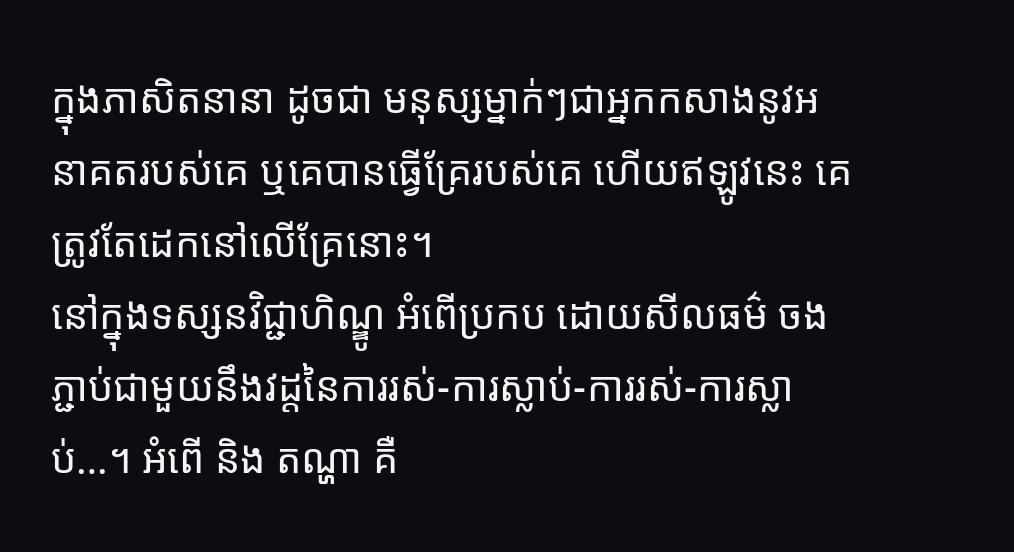ក្នុងភាសិតនានា ដូចជា មនុស្សម្នាក់ៗជាអ្នកកសាងនូវអនាគតរបស់គេ ឬគេបានធ្វើគ្រែរបស់គេ ហើយឥឡូវនេះ គេត្រូវតែដេកនៅលើគ្រែនោះ។
នៅក្នុងទស្សនវិជ្ជាហិណ្ឌូ អំពើប្រកប ដោយសីលធម៌ ចងភ្ជាប់ជាមួយនឹងវដ្តនៃការរស់-ការស្លាប់-ការរស់-ការស្លាប់…។ អំពើ និង តណ្ហា គឺ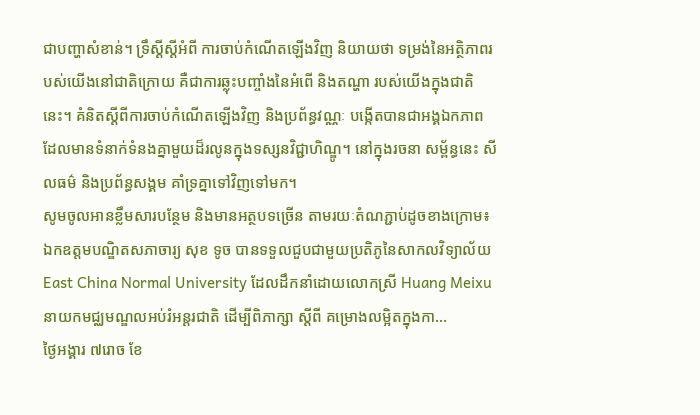ជាបញ្ហាសំខាន់។ ទ្រឹស្តីស្តីអំពី ការចាប់កំណើតឡើងវិញ និយាយថា ទម្រង់នៃអត្ថិភាពរបស់យើងនៅជាតិក្រោយ គឺជាការឆ្លុះបញ្ចាំងនៃអំពើ និងតណ្ហា របស់យើងក្នុងជាតិនេះ។ គំនិតស្តីពីការចាប់កំណើតឡើងវិញ និងប្រព័ន្ធវណ្ណៈ បង្កើតបានជាអង្គឯកភាព ដែលមានទំនាក់ទំនងគ្នាមួយដ៏រលូនក្នុងទស្សនវិជ្ជាហិណ្ឌូ។ នៅក្នុងរចនា សម្ព័ន្ធនេះ សីលធម៌ និងប្រព័ន្ធសង្គម គាំទ្រគ្នាទៅវិញទៅមក។
សូមចូលអានខ្លឹមសារបន្ថែម និងមានអត្ថបទច្រើន តាមរយៈតំណភ្ជាប់ដូចខាងក្រោម៖
ឯកឧត្តមបណ្ឌិតសភាចារ្យ សុខ ទូច បានទទួលជួបជាមួយប្រតិភូនៃសាកលវិទ្យាល័យ East China Normal University ដែលដឹកនាំដោយលោកស្រី Huang Meixu នាយកមជ្ឈមណ្ឌលអប់រំអន្តរជាតិ ដើម្បីពិភាក្សា ស្តីពី គម្រោងលម្អិតក្នុងកា...
ថ្ងៃអង្គារ ៧រោច ខែ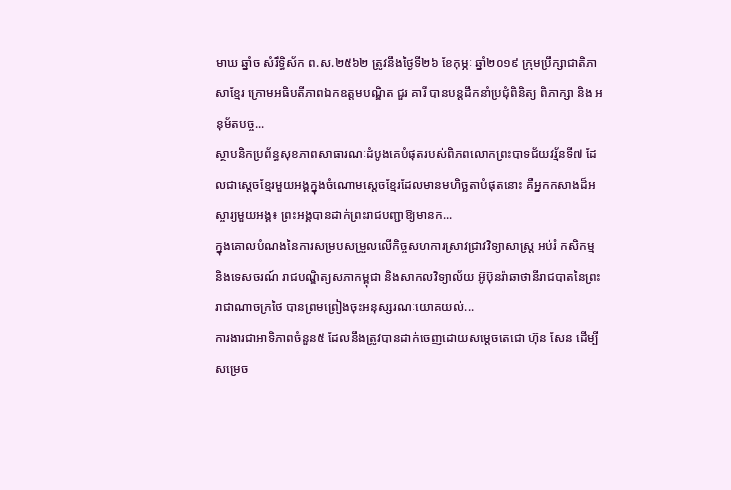មាឃ ឆ្នាំច សំរឹទ្ធិស័ក ព.ស.២៥៦២ ត្រូវនឹងថ្ងៃទី២៦ ខែកុម្ភៈ ឆ្នាំ២០១៩ ក្រុមប្រឹក្សាជាតិភាសាខ្មែរ ក្រោមអធិបតីភាពឯកឧត្តមបណ្ឌិត ជួរ គារី បានបន្តដឹកនាំប្រជុំពិនិត្យ ពិភាក្សា និង អនុម័តបច្ច...
ស្ថាបនិកប្រព័ន្ធសុខភាពសាធារណៈដំបូងគេបំផុតរបស់ពិភពលោកព្រះបាទជ័យវរ្ម័នទី៧ ដែលជាស្តេចខ្មែរមួយអង្គក្នុងចំណោមស្តេចខ្មែរដែលមានមហិច្ឆតាបំផុតនោះ គឺអ្នកកសាងដ៏អស្ចារ្យមួយអង្គ៖ ព្រះអង្គបានដាក់ព្រះរាជបញ្ជាឱ្យមានក...
ក្នុងគោលបំណងនៃការសម្របសម្រួលលើកិច្ចសហការស្រាវជ្រាវវិទ្យាសាស្ត្រ អប់រំ កសិកម្ម និងទេសចរណ៍ រាជបណ្ឌិត្យសភាកម្ពុជា និងសាកលវិទ្យាល័យ អ៊ូប៊ុនរ៉ាឆាថានីរាជបាតនៃព្រះរាជាណាចក្រថៃ បានព្រមព្រៀងចុះអនុស្សរណៈយោគយល់...
ការងារជាអាទិភាពចំនួន៥ ដែលនឹងត្រូវបានដាក់ចេញដោយសម្តេចតេជោ ហ៊ុន សែន ដើម្បីសម្រេច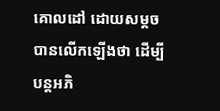គោលដៅ ដោយសម្តចបានលើកឡើងថា ដើម្បីបន្តអភិ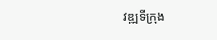វឌ្ឍទីក្រុង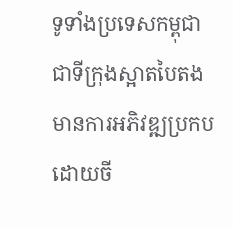ទូទាំងប្រទេសកម្ពុជា ជាទីក្រុងស្អាតបៃតង មានការអភិវឌ្ឍប្រកបដោយចី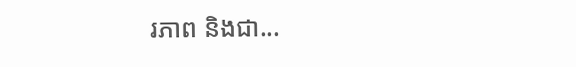រភាព និងជា...